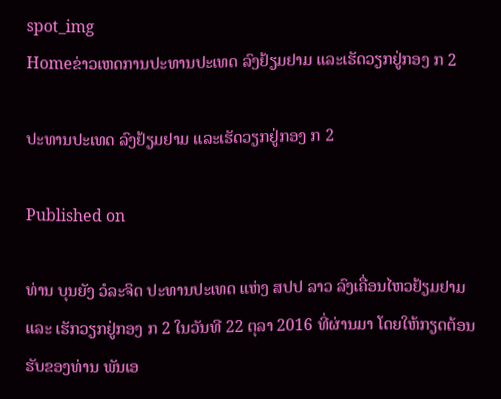spot_img
Homeຂ່າວເຫດການປະທານປະເທດ ລົງຢ້ຽມຢາມ ແລະເຮັດວຽກຢູ່ກອງ ກ 2

ປະທານປະເທດ ລົງຢ້ຽມຢາມ ແລະເຮັດວຽກຢູ່ກອງ ກ 2

Published on

ທ່ານ ບຸນຍັງ ວໍລະຈິດ ປະທານປະເທດ ແຫ່ງ ສປປ ລາວ ລົງເຄື່ອນໄຫວຢ້ຽມຢາມ ແລະ ເຮັກວຽກຢູ່ກອງ ກ 2 ໃນວັນທີ 22 ຕຸລາ 2016 ທີ່ຜ່ານມາ ໂດຍໃຫ້ກຽດຕ້ອນຮັບຂອງທ່ານ ພັນເອ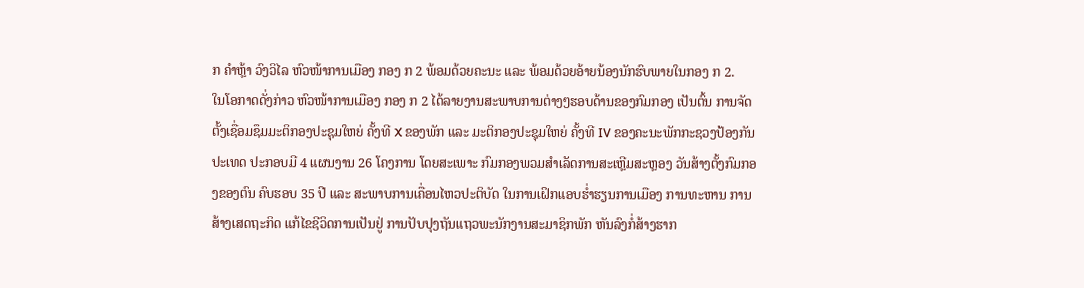ກ ຄຳຫຼ້າ ວົງວິໄລ ຫົວໜ້າການເມືອງ ກອງ ກ 2 ພ້ອມດ້ວຍຄະນະ ແລະ ພ້ອມດ້ວຍອ້າຍນ້ອງນັກຮົບພາຍໃນກອງ ກ 2.
ໃນໂອກາດດັ່ງກ່າວ ຫົວໜ້າການເມືອງ ກອງ ກ 2 ໄດ້ລາຍງານສະພາບການຕ່າງໆຮອບດ້ານຂອງກົມກອງ ເປັນຕົ້ນ ການຈັດຕັ້ງເຊື່ອມຊຶມມະຕິກອງປະຊຸມໃຫຍ່ ຄັ້ງທີ X ຂອງພັກ ແລະ ມະຕິກອງປະຊຸມໃຫຍ່ ຄັ້ງທີ IV ຂອງຄະນະພັກກະຊວງປ້ອງກັນປະເທດ ປະກອບມີ 4 ແຜນງານ 26 ໂຄງການ ໂດຍສະເພາະ ກົມກອງພວມສຳເລັດການສະເຫຼີມສະຫຼອງ ວັນສ້າງຕັ້ງກົມກອງຂອງຕົນ ຄົບຮອບ 35 ປີ ແລະ ສະພາບການເຄື່ອນໄຫວປະຕິບັດ ໃນການເຝິກແອບຮ່ຳຮຽນການເມືອງ ການທະຫານ ການສ້າງເສດຖະກິດ ແກ້ໄຂຊີວິດການເປັນຢູ່ ການປັບປຸງຖັນແຖວພະນັກງານສະມາຊິກພັກ ຫັນລົງກໍ່ສ້າງຮາກ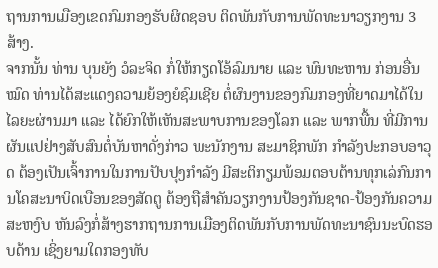ຖານການເມືອງເຂດກົມກອງຮັບຜິດຊອບ ຕິດພັນກັບການພັດທະນາວຽກງານ 3 ສ້າງ.
ຈາກນັ້ນ ທ່ານ ບຸນຍັງ ວໍລະຈິດ ກໍ່ໃຫ້ກຽດໂອ້ລົມນາຍ ແລະ ພົນທະຫານ ກ່ອນອື່ນໝົດ ທ່ານໄດ້ສະແດງຄວາມຍ້ອງຍໍຊົມເຊີຍ ຕໍ່ຜົນງານຂອງກົມກອງທີ່ຍາດມາໄດ້ໃນໄລຍະຜ່ານມາ ແລະ ໄດ້ຍົກໃຫ້ເຫັນສະພາບການຂອງໂລກ ແລະ ພາກພື້ນ ທີ່ມີການຜັນແປຢ່າງສັບສົນຕໍ່ບັນຫາດັ່ງກ່າວ ພະນັກງານ ສະມາຊິກພັກ ກຳລັງປະກອບອາວຸດ ຕ້ອງເປັນເຈົ້າການໃນການປັບປຸງກຳລັງ ມີສະຕິກຽມພ້ອມຕອບຕ້ານທຸກເລ່ກົນການໂຄສະນາບິດເບືອນຂອງສັດຕູ ຕ້ອງຖືສຳຄັນວຽກງານປ້ອງກັນຊາດ-ປ້ອງກັນຄວາມສະຫງົບ ຫັນລົງກໍ່ສ້າງຮາກຖານການເມືອງຕິດພັນກັບການພັດທະນາຊົນນະບົດຮອບດ້ານ ເຊິ່ງຍາມໃດກອງທັບ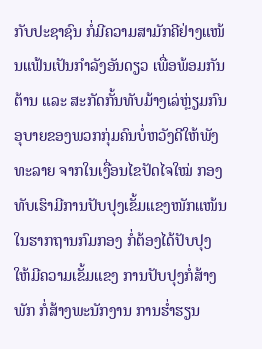ກັບປະຊາຊົນ ກໍ່ມີຄວາມສາມັກຄີຢ່າງແໜ້ນແຟ້ນເປັນກຳລັງອັນດຽວ ເພື່ອພ້ອມກັນຕ້ານ ແລະ ສະກັດກັ້ນທັບມ້າງເລ່ຫຼ່ຽມກົນອຸບາຍຂອງພວກກຸ່ມຄົນບໍ່ຫວັງດີໃຫ້ພັງທະລາຍ ຈາກໃນເງື່ອນໄຂປັດໄຈໃໝ່ ກອງທັບເຮົາມີການປັບປຸງເຂັ້ມແຂງໜັກແໜ້ນ ໃນຮາກຖານກົມກອງ ກໍ່ຕ້ອງໄດ້ປັບປຸງໃຫ້ມີຄວາມເຂັ້ມແຂງ ການປັບປຸງກໍ່ສ້າງພັກ ກໍ່ສ້າງພະນັກງານ ການຮ່ຳຮຽນ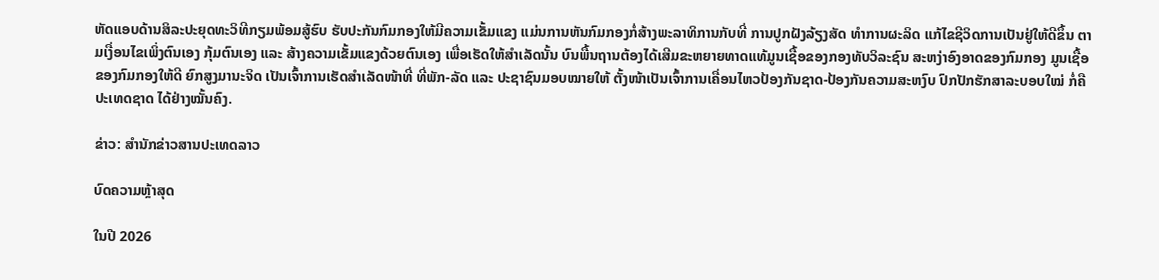ຫັດແອບດ້ານສິລະປະຍຸດທະວິທີກຽມພ້ອມສູ້ຮົບ ຮັບປະກັນກົມກອງໃຫ້ມີຄວາມເຂັ້ມແຂງ ແມ່ນການຫັນກົມກອງກໍ່ສ້າງພະລາທິການກັບທີ່ ການປູກຝັງລ້ຽງສັດ ທຳການຜະລິດ ແກ້ໄຂຊີວິດການເປັນຢູ່ໃຫ້ດີຂຶ້ນ ຕາມເງື່ອນໄຂເພິ່ງຕົນເອງ ກຸ້ມຕົນເອງ ແລະ ສ້າງຄວາມເຂັ້ມແຂງດ້ວຍຕົນເອງ ເພື່ອເຮັດໃຫ້ສຳເລັດນັ້ນ ບົນພື້ນຖານຕ້ອງໄດ້ເສີມຂະຫຍາຍທາດແທ້ມູນເຊື້ອຂອງກອງທັບວິລະຊົນ ສະຫງ່າອົງອາດຂອງກົມກອງ ມູນເຊື້ອຂອງກົມກອງໃຫ້ດີ ຍົກສູງມານະຈິດ ເປັນເຈົ້າການເຮັດສຳເລັດໜ້າທີ່ ທີ່ພັກ-ລັດ ແລະ ປະຊາຊົນມອບໝາຍໃຫ້ ຕັ້ງໜ້າເປັນເຈົ້າການເຄື່ອນໄຫວປ້ອງກັນຊາດ-ປ້ອງກັນຄວາມສະຫງົບ ປົກປັກຮັກສາລະບອບໃໝ່ ກໍ່ຄືປະເທດຊາດ ໄດ້ຢ່າງໝັ້ນຄົງ.

ຂ່າວ: ສຳນັກຂ່າວສານປະເທດລາວ

ບົດຄວາມຫຼ້າສຸດ

ໃນປີ 2026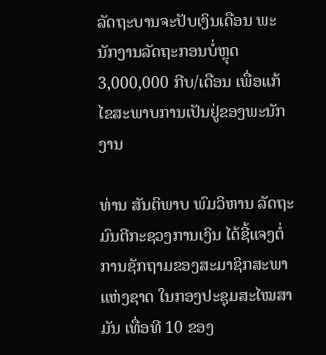ລັດຖະບານຈະປັບເງິນເດືອນ ພະນັກງານລັດຖະກອນບໍ່ຫຼຸດ 3,000,000 ກີບ/ເດືອນ ເພື່ອແກ້ໄຂສະພາບການເປັນຢູ່ຂອງພະນັກງານ

ທ່ານ ສັນຕິພາບ ພົມວິຫານ ລັດຖະມົນຕີກະຊວງການເງິນ ໄດ້ຊີ້ແຈງຕໍ່ການຊັກຖາມຂອງສະມາຊິກສະພາແຫ່ງຊາດ ໃນກອງປະຊຸມສະໄໝສາມັນ ເທື່ອທີ 10 ຂອງ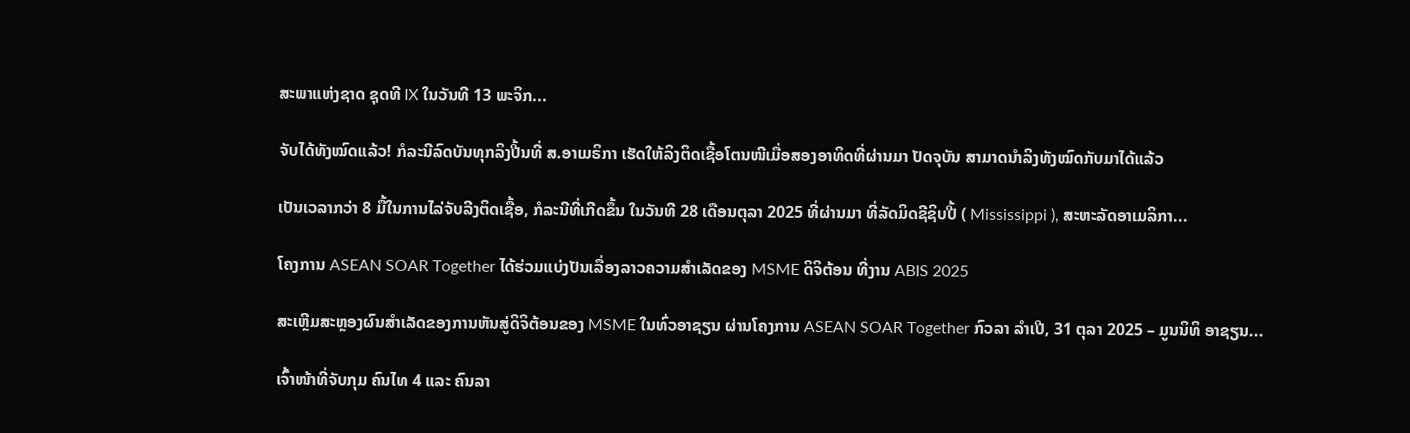ສະພາແຫ່ງຊາດ ຊຸດທີ IX ໃນວັນທີ 13 ພະຈິກ...

ຈັບໄດ້ທັງໝົດແລ້ວ! ກໍລະນີລົດບັນທຸກລິງປີ້ນທີ່ ສ.ອາເມຣິກາ ເຮັດໃຫ້ລິງຕິດເຊື້ອໂຕນໜີເມື່ອສອງອາທິດທີ່ຜ່ານມາ ປັດຈຸບັນ ສາມາດນຳລິງທັງໝົດກັບມາໄດ້ແລ້ວ

ເປັນເວລາກວ່າ 8 ມື້ໃນການໄລ່ຈັບລີງຕິດເຊື້ອ, ກໍລະນີທີ່ເກີດຂຶ້ນ ໃນວັນທີ 28 ເດືອນຕຸລາ 2025 ທີ່ຜ່ານມາ ທີ່ລັດມິດຊີຊິບປີ້ ( Mississippi ), ສະຫະລັດອາເມລິກາ...

ໂຄງການ ASEAN SOAR Together ໄດ້ຮ່ວມແບ່ງປັນເລື່ອງລາວຄວາມສໍາເລັດຂອງ MSME ດິຈິຕ້ອນ ທີ່ງານ ABIS 2025

ສະເຫຼີມສະຫຼອງຜົນສໍາເລັດຂອງການຫັນສູ່ດິຈິຕ້ອນຂອງ MSME ໃນທົ່ວອາຊຽນ ຜ່ານໂຄງການ ASEAN SOAR Together ກົວລາ ລໍາເປີ, 31 ຕຸລາ 2025 – ມູນນິທິ ອາຊຽນ...

ເຈົ້າໜ້າທີ່ຈັບກຸມ ຄົນໄທ 4 ແລະ ຄົນລາ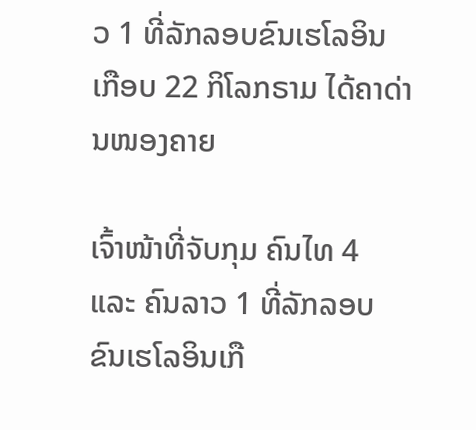ວ 1 ທີ່ລັກລອບຂົນເຮໂລອິນເກືອບ 22 ກິໂລກຣາມ ໄດ້ຄາດ່ານໜອງຄາຍ

ເຈົ້າໜ້າທີ່ຈັບກຸມ ຄົນໄທ 4 ແລະ ຄົນລາວ 1 ທີ່ລັກລອບຂົນເຮໂລອິນເກື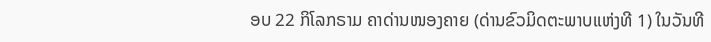ອບ 22 ກິໂລກຣາມ ຄາດ່ານໜອງຄາຍ (ດ່ານຂົວມິດຕະພາບແຫ່ງທີ 1) ໃນວັນທີ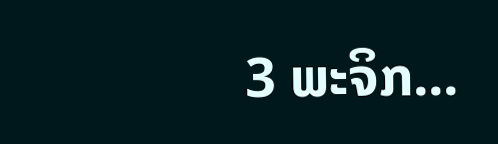3 ພະຈິກ...